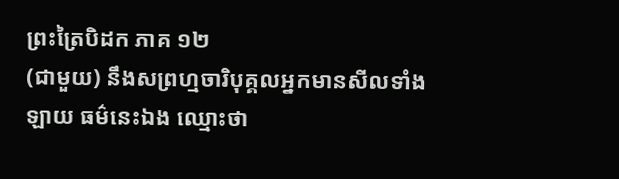ព្រះត្រៃបិដក ភាគ ១២
(ជាមួយ) នឹងសព្រហ្មចារិបុគ្គលអ្នកមានសីលទាំងឡាយ ធម៌នេះឯង ឈ្មោះថា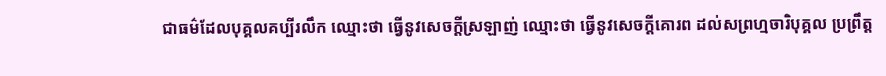ជាធម៌ដែលបុគ្គលគប្បីរលឹក ឈ្មោះថា ធ្វើនូវសេចក្ដីស្រឡាញ់ ឈ្មោះថា ធ្វើនូវសេចក្ដីគោរព ដល់សព្រហ្មចារិបុគ្គល ប្រព្រឹត្ដ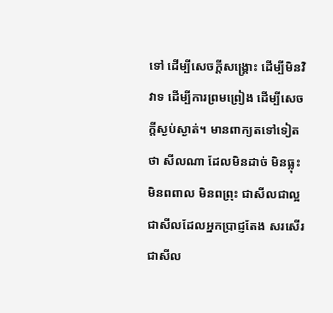ទៅ ដើម្បីសេចក្ដីសង្គ្រោះ ដើម្បីមិនវិវាទ ដើម្បីការព្រមព្រៀង ដើម្បីសេចក្ដីស្ងប់ស្ងាត់។ មានពាក្យតទៅទៀតថា សីលណា ដែលមិនដាច់ មិនធ្លុះ មិនពពាល មិនពព្រុះ ជាសីលជាល្អ ជាសីលដែលអ្នកប្រាជ្ញតែង សរសើរ ជាសីល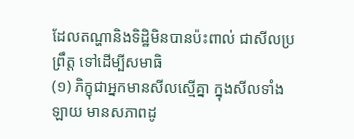ដែលតណ្ហានិងទិដ្ឋិមិនបានប៉ះពាល់ ជាសីលប្រព្រឹត្ដ ទៅដើម្បីសមាធិ
(១) ភិក្ខុជាអ្នកមានសីលស្មើគ្នា ក្នុងសីលទាំងឡាយ មានសភាពដូ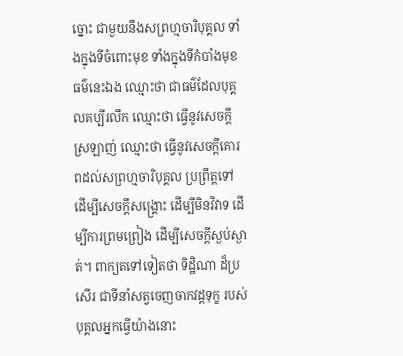ច្នោះ ជាមួយនឹងសព្រហ្មចារិបុគ្គល ទាំងក្នុងទីចំពោះមុខ ទាំងក្នុងទីកំបាំងមុខ ធម៌នេះឯង ឈ្មោះថា ជាធម៌ដែលបុគ្គលគប្បីរលឹក ឈ្មោះថា ធ្វើនូវសេចក្ដីស្រឡាញ់ ឈ្មោះថា ធ្វើនូវសេចក្ដីគោរពដល់សព្រហ្មចារិបុគ្គល ប្រព្រឹត្ដទៅ ដើម្បីសេចក្ដីសង្គ្រោះ ដើម្បីមិនវិវាទ ដើម្បីការព្រមព្រៀង ដើម្បីសេចក្ដីស្ងប់ស្ងាត់។ ពាក្យតទៅទៀតថា ទិដ្ឋិណា ដ៏ប្រសើរ ជាទីនាំសត្វចេញចាកវដ្ដទុក្ខ របស់បុគ្គលអ្នកធ្វើយ៉ាងនោះ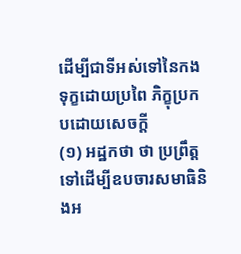ដើម្បីជាទីអស់ទៅនៃកងទុក្ខដោយប្រពៃ ភិក្ខុប្រកបដោយសេចក្ដី
(១) អដ្ឋកថា ថា ប្រព្រឹត្ដទៅដើម្បីឧបចារសមាធិនិងអ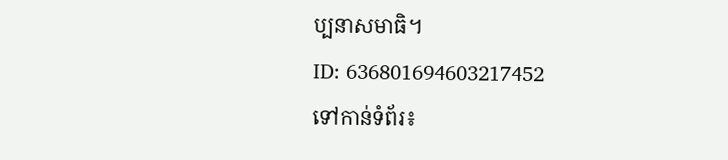ប្បនាសមាធិ។
ID: 636801694603217452
ទៅកាន់ទំព័រ៖